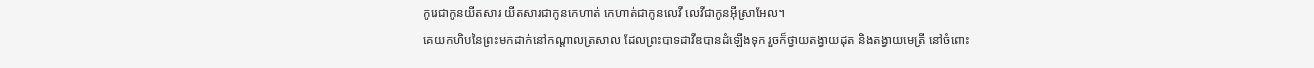កូរេជាកូនយីតសារ យីតសារជាកូនកេហាត់ កេហាត់ជាកូនលេវី លេវីជាកូនអ៊ីស្រាអែល។
គេយកហិបនៃព្រះមកដាក់នៅកណ្ដាលត្រសាល ដែលព្រះបាទដាវីឌបានដំឡើងទុក រួចក៏ថ្វាយតង្វាយដុត និងតង្វាយមេត្រី នៅចំពោះ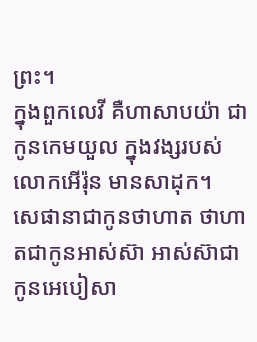ព្រះ។
ក្នុងពួកលេវី គឺហាសាបយ៉ា ជាកូនកេមយួល ក្នុងវង្សរបស់លោកអើរ៉ុន មានសាដុក។
សេផានាជាកូនថាហាត ថាហាតជាកូនអាស់ស៊ា អាស់ស៊ាជាកូនអេបៀសា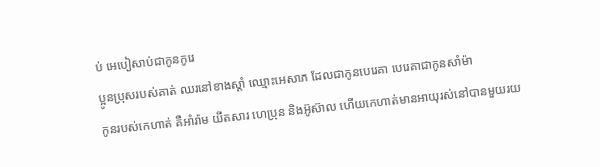ប់ អេបៀសាប់ជាកូនកូរេ
ប្អូនប្រុសរបស់គាត់ ឈរនៅខាងស្តាំ ឈ្មោះអេសាភ ដែលជាកូនបេរេគា បេរេគាជាកូនសាំម៉ា
កូនរបស់កេហាត់ គឺអាំរ៉ាម យីតសារ ហេប្រុន និងអ៊ូស៊ាល ហើយកេហាត់មានអាយុរស់នៅបានមួយរយ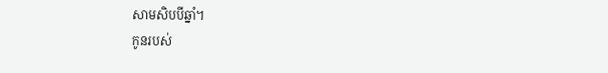សាមសិបបីឆ្នាំ។
កូនរបស់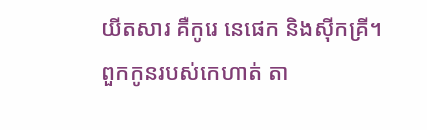យីតសារ គឺកូរេ នេផេក និងស៊ីកគ្រី។
ពួកកូនរបស់កេហាត់ តា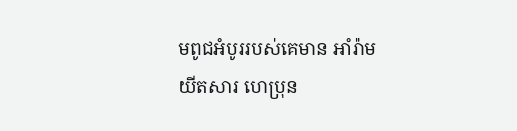មពូជអំបូររបស់គេមាន អាំរ៉ាម យីតសារ ហេប្រុន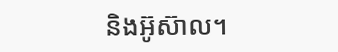និងអ៊ូស៊ាល។